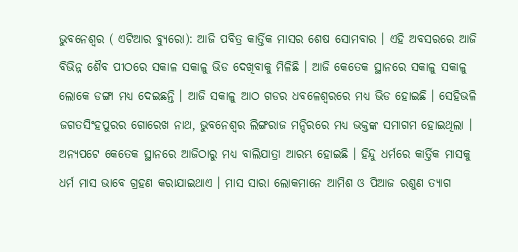ଭୁବନେଶ୍ୱର ( ଏଟିଆର ବ୍ୟୁରୋ): ଆଜି ପବିତ୍ର କାର୍ତ୍ତିକ ମାସର ଶେଷ ସୋମବାର । ଏହି ଅବସରରେ ଆଜି ବିଭିନ୍ନ ଶୈବ ପୀଠରେ ସକାଳ ସକାଳୁ ଭିଡ ଦେଖିବାକୁ ମିଳିଛି । ଆଜି କେତେକ ସ୍ଥାନରେ ସକାଳୁ ସକାଳୁ ଲୋକେ ଡଙ୍ଗା ମଧ୍ୟ ଦେଇଛନ୍ତି । ଆଜି ସକାଳୁ ଆଠ ଗଡର ଧବଳେଶ୍ୱରରେ ମଧ୍ୟ ଭିଡ ହୋଇଛି । ସେହିଭଳି ଜଗତସିଂହପୁରର ଗୋରେଖ ନାଥ, ଭୁବନେଶ୍ୱର ଲିଙ୍ଗରାଜ ମନ୍ଦିରରେ ମଧ୍ୟ ଭକ୍ତଙ୍କ ସମାଗମ ହୋଇଥିଲା । ଅନ୍ୟପଟେ କେତେକ ସ୍ଥାନରେ ଆଜିଠାରୁ ମଧ୍ୟ ବାଲିଯାତ୍ରା ଆରମ୍ଭ ହୋଇଛି । ହିନ୍ଦୁ ଧର୍ମରେ କାର୍ତ୍ତିକ ମାସକୁ ଧର୍ମ ମାସ ଭାବେ ଗ୍ରହଣ କରାଯାଇଥାଏ । ମାସ ସାରା ଲୋକମାନେ ଆମିଶ ଓ ପିଆଜ ରଶୁଣ ତ୍ୟାଗ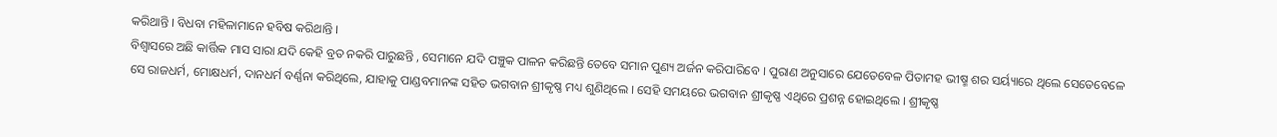କରିଥାନ୍ତି । ବିଧବା ମହିଳାମାନେ ହବିଷ କରିଥାନ୍ତି ।
ବିଶ୍ୱାସରେ ଅଛି କାର୍ତ୍ତିକ ମାସ ସାରା ଯଦି କେହି ବ୍ରତ ନକରି ପାରୁଛନ୍ତି , ସେମାନେ ଯଦି ପଞ୍ଚୁକ ପାଳନ କରିଛନ୍ତି ତେବେ ସମାନ ପୁଣ୍ୟ ଅର୍ଜନ କରିପାରିବେ । ପୁରାଣ ଅନୁସାରେ ଯେତେବେଳ ପିତାମହ ଭୀଷ୍ମ ଶର ସର୍ୟ୍ୟାରେ ଥିଲେ ସେତେବେଳେ ସେ ରାଜଧର୍ମ, ମୋକ୍ଷଧର୍ମ, ଦାନଧର୍ମ ବର୍ଣ୍ଣନା କରିଥିଲେ, ଯାହାକୁ ପାଣ୍ଡବମାନଙ୍କ ସହିତ ଭଗବାନ ଶ୍ରୀକୃଷ୍ଣ ମଧ୍ୟ ଶୁଣିଥିଲେ । ସେହି ସମୟରେ ଭଗବାନ ଶ୍ରୀକୃଷ୍ଣ ଏଥିରେ ପ୍ରଶନ୍ନ ହୋଇଥିଲେ । ଶ୍ରୀକୃଷ୍ଣ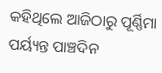କହିଥିଲେ ଆଜିଠାରୁ ପୂର୍ଣ୍ଣିମା ପର୍ୟ୍ୟନ୍ତ ପାଞ୍ଚଦିନ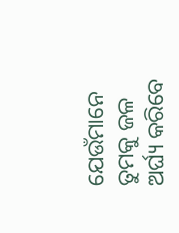ଯେଉଁମାନେ ତୁମକୁ ଜଳ ଅର୍ଘ୍ୟ କରିବେ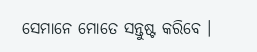ସେମାନେ ମୋତେ ସନ୍ତୁଷ୍ଟ କରିବେ ।